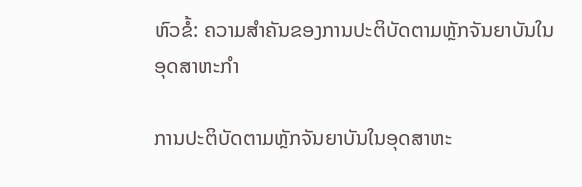ຫົວຂໍ້: ຄວາມສຳຄັນຂອງການປະຕິບັດຕາມຫຼັກຈັນຍາບັນໃນອຸດສາຫະກຳ

ການປະຕິບັດຕາມຫຼັກຈັນຍາບັນໃນອຸດສາຫະ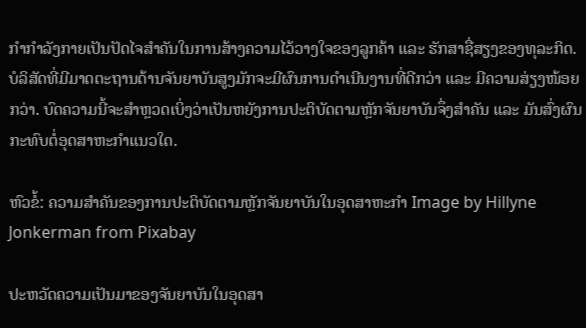ກຳກຳລັງກາຍເປັນປັດໄຈສຳຄັນໃນການສ້າງຄວາມໄວ້ວາງໃຈຂອງລູກຄ້າ ແລະ ຮັກສາຊື່ສຽງຂອງທຸລະກິດ. ບໍລິສັດທີ່ມີມາດຕະຖານດ້ານຈັນຍາບັນສູງມັກຈະມີຜົນການດຳເນີນງານທີ່ດີກວ່າ ແລະ ມີຄວາມສ່ຽງໜ້ອຍກວ່າ. ບົດຄວາມນີ້ຈະສຳຫຼວດເບິ່ງວ່າເປັນຫຍັງການປະຕິບັດຕາມຫຼັກຈັນຍາບັນຈຶ່ງສຳຄັນ ແລະ ມັນສົ່ງຜົນກະທົບຕໍ່ອຸດສາຫະກຳແນວໃດ.

ຫົວຂໍ້: ຄວາມສຳຄັນຂອງການປະຕິບັດຕາມຫຼັກຈັນຍາບັນໃນອຸດສາຫະກຳ Image by Hillyne Jonkerman from Pixabay

ປະຫວັດຄວາມເປັນມາຂອງຈັນຍາບັນໃນອຸດສາ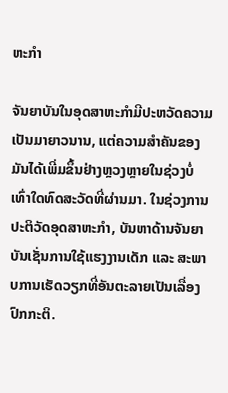ຫະກຳ

ຈັນຍາບັນໃນອຸດສາຫະກຳມີປະຫວັດຄວາມເປັນມາຍາວນານ, ແຕ່ຄວາມສຳຄັນຂອງມັນໄດ້ເພີ່ມຂຶ້ນຢ່າງຫຼວງຫຼາຍໃນຊ່ວງບໍ່ເທົ່າໃດທົດສະວັດທີ່ຜ່ານມາ. ໃນຊ່ວງການປະຕິວັດອຸດສາຫະກຳ, ບັນຫາດ້ານຈັນຍາບັນເຊັ່ນການໃຊ້ແຮງງານເດັກ ແລະ ສະພາບການເຮັດວຽກທີ່ອັນຕະລາຍເປັນເລື່ອງປົກກະຕິ.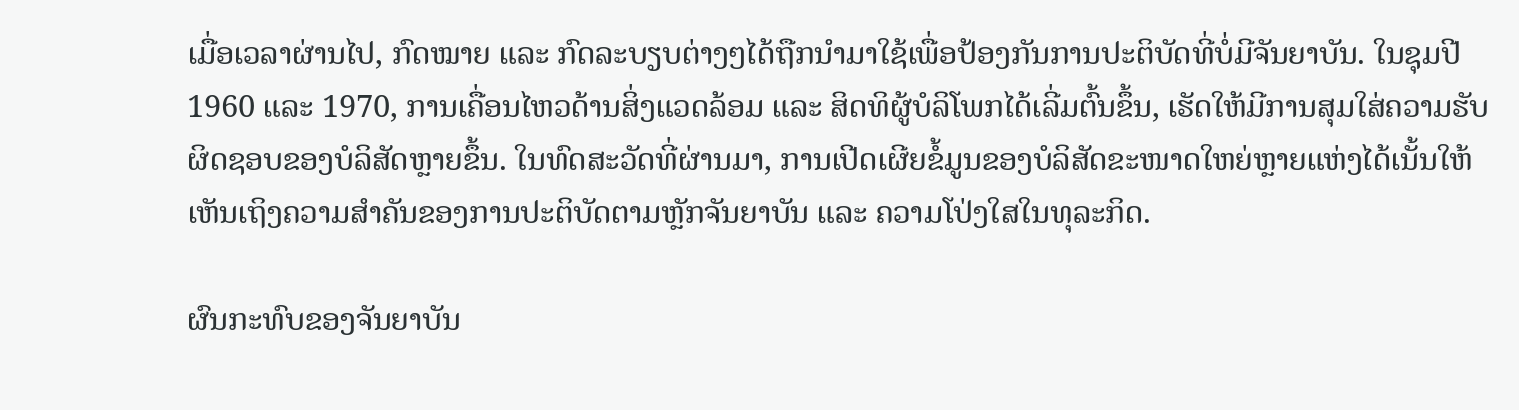ເມື່ອເວລາຜ່ານໄປ, ກົດໝາຍ ແລະ ກົດລະບຽບຕ່າງໆໄດ້ຖືກນຳມາໃຊ້ເພື່ອປ້ອງກັນການປະຕິບັດທີ່ບໍ່ມີຈັນຍາບັນ. ໃນຊຸມປີ 1960 ແລະ 1970, ການເຄື່ອນໄຫວດ້ານສິ່ງແວດລ້ອມ ແລະ ສິດທິຜູ້ບໍລິໂພກໄດ້ເລີ່ມຕົ້ນຂຶ້ນ, ເຮັດໃຫ້ມີການສຸມໃສ່ຄວາມຮັບຜິດຊອບຂອງບໍລິສັດຫຼາຍຂຶ້ນ. ໃນທົດສະວັດທີ່ຜ່ານມາ, ການເປີດເຜີຍຂໍ້ມູນຂອງບໍລິສັດຂະໜາດໃຫຍ່ຫຼາຍແຫ່ງໄດ້ເນັ້ນໃຫ້ເຫັນເຖິງຄວາມສຳຄັນຂອງການປະຕິບັດຕາມຫຼັກຈັນຍາບັນ ແລະ ຄວາມໂປ່ງໃສໃນທຸລະກິດ.

ຜົນກະທົບຂອງຈັນຍາບັນ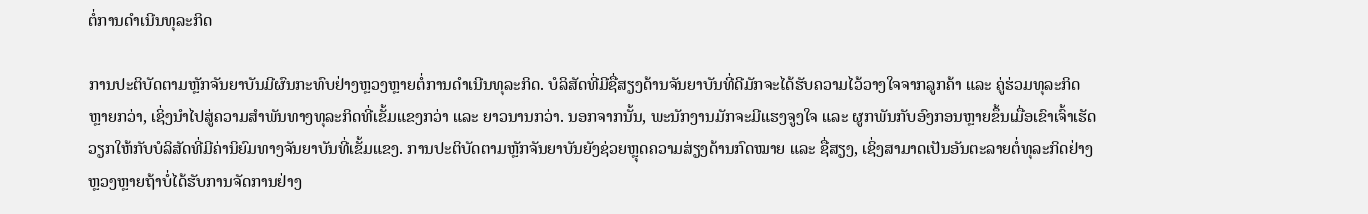ຕໍ່ການດຳເນີນທຸລະກິດ

ການປະຕິບັດຕາມຫຼັກຈັນຍາບັນມີຜົນກະທົບຢ່າງຫຼວງຫຼາຍຕໍ່ການດຳເນີນທຸລະກິດ. ບໍລິສັດທີ່ມີຊື່ສຽງດ້ານຈັນຍາບັນທີ່ດີມັກຈະໄດ້ຮັບຄວາມໄວ້ວາງໃຈຈາກລູກຄ້າ ແລະ ຄູ່ຮ່ວມທຸລະກິດຫຼາຍກວ່າ, ເຊິ່ງນຳໄປສູ່ຄວາມສຳພັນທາງທຸລະກິດທີ່ເຂັ້ມແຂງກວ່າ ແລະ ຍາວນານກວ່າ. ນອກຈາກນັ້ນ, ພະນັກງານມັກຈະມີແຮງຈູງໃຈ ແລະ ຜູກພັນກັບອົງກອນຫຼາຍຂຶ້ນເມື່ອເຂົາເຈົ້າເຮັດວຽກໃຫ້ກັບບໍລິສັດທີ່ມີຄ່ານິຍົມທາງຈັນຍາບັນທີ່ເຂັ້ມແຂງ. ການປະຕິບັດຕາມຫຼັກຈັນຍາບັນຍັງຊ່ວຍຫຼຸດຄວາມສ່ຽງດ້ານກົດໝາຍ ແລະ ຊື່ສຽງ, ເຊິ່ງສາມາດເປັນອັນຕະລາຍຕໍ່ທຸລະກິດຢ່າງຫຼວງຫຼາຍຖ້າບໍ່ໄດ້ຮັບການຈັດການຢ່າງ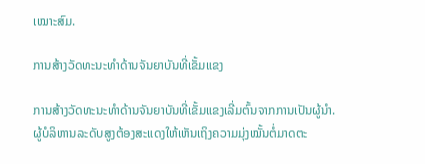ເໝາະສົມ.

ການສ້າງວັດທະນະທຳດ້ານຈັນຍາບັນທີ່ເຂັ້ມແຂງ

ການສ້າງວັດທະນະທຳດ້ານຈັນຍາບັນທີ່ເຂັ້ມແຂງເລີ່ມຕົ້ນຈາກການເປັນຜູ້ນຳ. ຜູ້ບໍລິຫານລະດັບສູງຕ້ອງສະແດງໃຫ້ເຫັນເຖິງຄວາມມຸ່ງໝັ້ນຕໍ່ມາດຕະ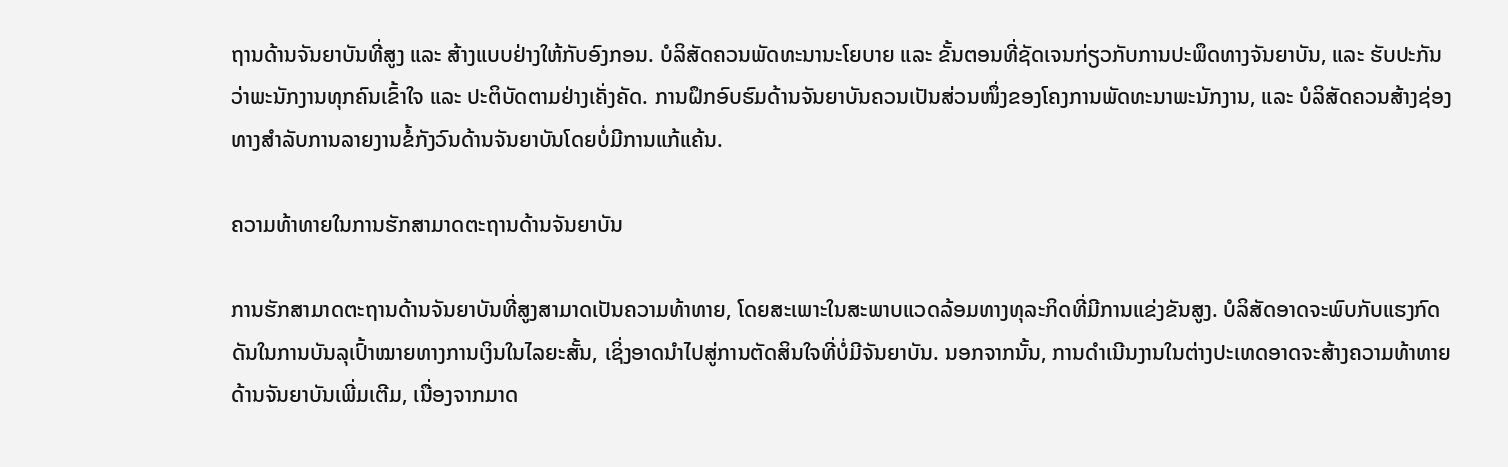ຖານດ້ານຈັນຍາບັນທີ່ສູງ ແລະ ສ້າງແບບຢ່າງໃຫ້ກັບອົງກອນ. ບໍລິສັດຄວນພັດທະນານະໂຍບາຍ ແລະ ຂັ້ນຕອນທີ່ຊັດເຈນກ່ຽວກັບການປະພຶດທາງຈັນຍາບັນ, ແລະ ຮັບປະກັນວ່າພະນັກງານທຸກຄົນເຂົ້າໃຈ ແລະ ປະຕິບັດຕາມຢ່າງເຄັ່ງຄັດ. ການຝຶກອົບຮົມດ້ານຈັນຍາບັນຄວນເປັນສ່ວນໜຶ່ງຂອງໂຄງການພັດທະນາພະນັກງານ, ແລະ ບໍລິສັດຄວນສ້າງຊ່ອງທາງສຳລັບການລາຍງານຂໍ້ກັງວົນດ້ານຈັນຍາບັນໂດຍບໍ່ມີການແກ້ແຄ້ນ.

ຄວາມທ້າທາຍໃນການຮັກສາມາດຕະຖານດ້ານຈັນຍາບັນ

ການຮັກສາມາດຕະຖານດ້ານຈັນຍາບັນທີ່ສູງສາມາດເປັນຄວາມທ້າທາຍ, ໂດຍສະເພາະໃນສະພາບແວດລ້ອມທາງທຸລະກິດທີ່ມີການແຂ່ງຂັນສູງ. ບໍລິສັດອາດຈະພົບກັບແຮງກົດດັນໃນການບັນລຸເປົ້າໝາຍທາງການເງິນໃນໄລຍະສັ້ນ, ເຊິ່ງອາດນຳໄປສູ່ການຕັດສິນໃຈທີ່ບໍ່ມີຈັນຍາບັນ. ນອກຈາກນັ້ນ, ການດຳເນີນງານໃນຕ່າງປະເທດອາດຈະສ້າງຄວາມທ້າທາຍດ້ານຈັນຍາບັນເພີ່ມເຕີມ, ເນື່ອງຈາກມາດ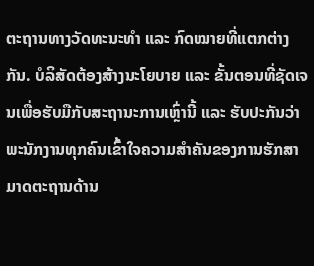ຕະຖານທາງວັດທະນະທຳ ແລະ ກົດໝາຍທີ່ແຕກຕ່າງກັນ. ບໍລິສັດຕ້ອງສ້າງນະໂຍບາຍ ແລະ ຂັ້ນຕອນທີ່ຊັດເຈນເພື່ອຮັບມືກັບສະຖານະການເຫຼົ່ານີ້ ແລະ ຮັບປະກັນວ່າພະນັກງານທຸກຄົນເຂົ້າໃຈຄວາມສຳຄັນຂອງການຮັກສາມາດຕະຖານດ້ານ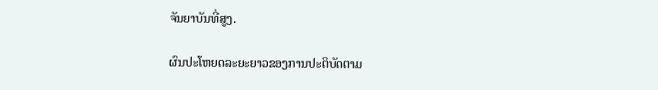ຈັນຍາບັນທີ່ສູງ.

ຜົນປະໂຫຍດລະຍະຍາວຂອງການປະຕິບັດຕາມ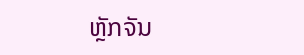ຫຼັກຈັນ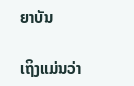ຍາບັນ

ເຖິງແມ່ນວ່າ